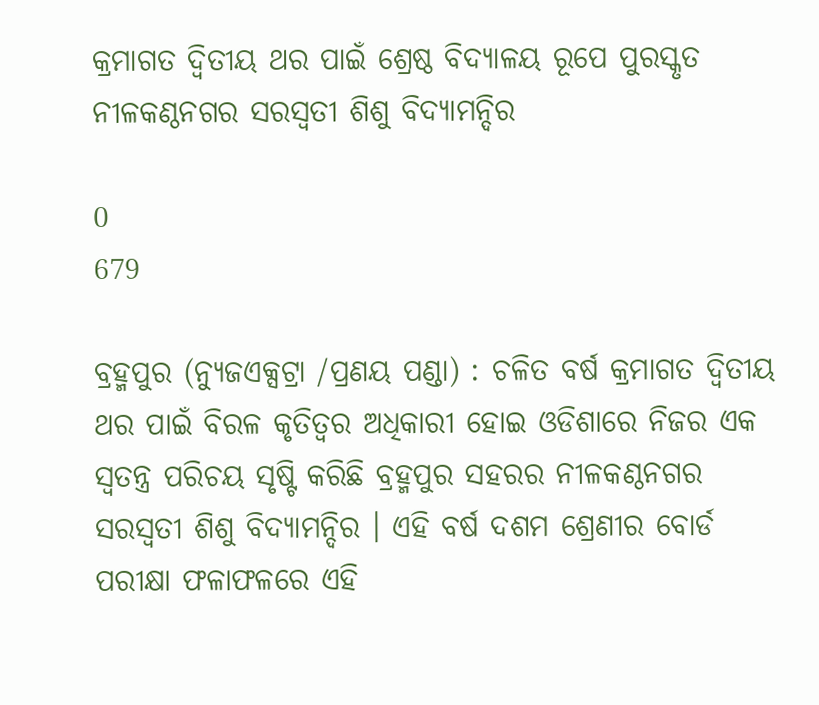କ୍ରମାଗତ ଦ୍ୱିତୀୟ ଥର ପାଇଁ ଶ୍ରେଷ୍ଠ ବିଦ୍ୟାଳୟ ରୂପେ ପୁରସ୍କୃତ ନୀଳକଣ୍ଠନଗର ସରସ୍ୱତୀ ଶିଶୁ ବିଦ୍ୟାମନ୍ଦିର

0
679

ବ୍ରହ୍ମପୁର (ନ୍ୟୁଜଏକ୍ସଟ୍ରା /ପ୍ରଣୟ ପଣ୍ଡା) : ଚଳିତ ବର୍ଷ କ୍ରମାଗତ ଦ୍ୱିତୀୟ ଥର ପାଇଁ ବିରଳ କୃତିତ୍ୱର ଅଧିକାରୀ ହୋଇ ଓଡିଶାରେ ନିଜର ଏକ ସ୍ୱତନ୍ତ୍ର ପରିଚୟ ସୃଷ୍ଟି କରିଛି ବ୍ରହ୍ମପୁର ସହରର ନୀଳକଣ୍ଠନଗର ସରସ୍ୱତୀ ଶିଶୁ ବିଦ୍ୟାମନ୍ଦିର । ଏହି ବର୍ଷ ଦଶମ ଶ୍ରେଣୀର ବୋର୍ଡ ପରୀକ୍ଷା ଫଳାଫଳରେ ଏହି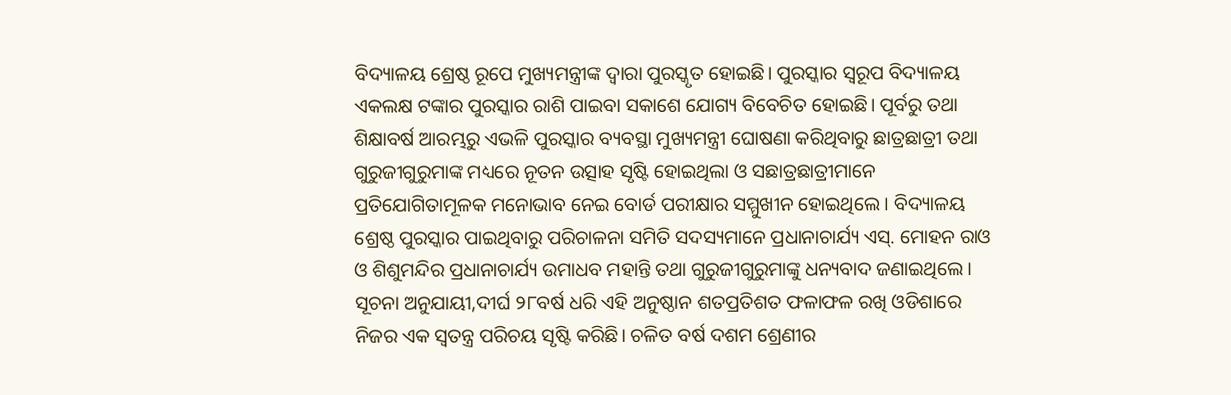ବିଦ୍ୟାଳୟ ଶ୍ରେଷ୍ଠ ରୂପେ ମୁଖ୍ୟମନ୍ତ୍ରୀଙ୍କ ଦ୍ୱାରା ପୁରସ୍କୃତ ହୋଇଛି। ପୁରସ୍କାର ସ୍ୱରୂପ ବିଦ୍ୟାଳୟ ଏକଲକ୍ଷ ଟଙ୍କାର ପୁରସ୍କାର ରାଶି ପାଇବା ସକାଶେ ଯୋଗ୍ୟ ବିବେଚିତ ହୋଇଛି। ପୂର୍ବରୁ ତଥା ଶିକ୍ଷାବର୍ଷ ଆରମ୍ଭରୁ ଏଭଳି ପୁରସ୍କାର ବ୍ୟବସ୍ଥା ମୁଖ୍ୟମନ୍ତ୍ରୀ ଘୋଷଣା କରିଥିବାରୁ ଛାତ୍ରଛାତ୍ରୀ ତଥା ଗୁରୁଜୀଗୁରୁମାଙ୍କ ମଧ୍ୟରେ ନୂତନ ଉତ୍ସାହ ସୃଷ୍ଟି ହୋଇଥିଲା ଓ ସଛାତ୍ରଛାତ୍ରୀମାନେ ପ୍ରତିଯୋଗିତାମୂଳକ ମନୋଭାବ ନେଇ ବୋର୍ଡ ପରୀକ୍ଷାର ସମ୍ମୁଖୀନ ହୋଇଥିଲେ । ବିଦ୍ୟାଳୟ ଶ୍ରେଷ୍ଠ ପୁରସ୍କାର ପାଇଥିବାରୁ ପରିଚାଳନା ସମିତି ସଦସ୍ୟମାନେ ପ୍ରଧାନାଚାର୍ଯ୍ୟ ଏସ୍. ମୋହନ ରାଓ ଓ ଶିଶୁମନ୍ଦିର ପ୍ରଧାନାଚାର୍ଯ୍ୟ ଉମାଧବ ମହାନ୍ତି ତଥା ଗୁରୁଜୀଗୁରୁମାଙ୍କୁ ଧନ୍ୟବାଦ ଜଣାଇଥିଲେ । ସୂଚନା ଅନୁଯାୟୀ,ଦୀର୍ଘ ୨୮ବର୍ଷ ଧରି ଏହି ଅନୁଷ୍ଠାନ ଶତପ୍ରତିଶତ ଫଳାଫଳ ରଖି ଓଡିଶାରେ ନିଜର ଏକ ସ୍ୱତନ୍ତ୍ର ପରିଚୟ ସୃଷ୍ଟି କରିଛି। ଚଳିତ ବର୍ଷ ଦଶମ ଶ୍ରେଣୀର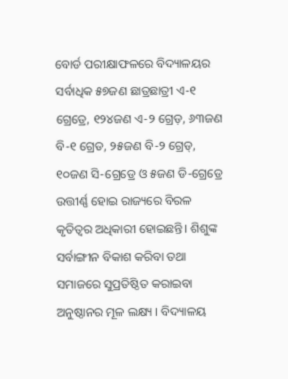ବୋର୍ଡ ପରୀକ୍ଷାଫଳରେ ବିଦ୍ୟାଳୟର ସର୍ବାଧିକ ୫୭ଜଣ ଛାତ୍ରଛାତ୍ରୀ ଏ-୧ ଗ୍ରେଡ୍ରେ, ୧୨୪ଜଣ ଏ-୨ ଗ୍ରେଡ଼, ୬୩ଜଣ ବି-୧ ଗ୍ରେଡ, ୨୫ଜଣ ବି-୨ ଗ୍ରେଡ୍, ୧୦ଜଣ ସି-ଗ୍ରେଡ୍ରେ ଓ ୫ଜଣ ଡି-ଗ୍ରେଡ୍ରେ ଉତ୍ତୀର୍ଣ୍ଣ ହୋଇ ରାଜ୍ୟରେ ବିରଳ କୃତିତ୍ୱର ଅଧିକାରୀ ହୋଇଛନ୍ତି। ଶିଶୁଙ୍କ ସର୍ବାଙ୍ଗୀନ ବିକାଶ କରିବା ତଥା ସମାଜରେ ସୁପ୍ରତିଷ୍ଠିତ କରାଇବା ଅନୁଷ୍ଠାନର ମୂଳ ଲକ୍ଷ୍ୟ । ବିଦ୍ୟାଳୟ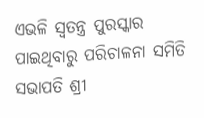ଏଭଳି ସ୍ୱତନ୍ତ୍ର ପୁରସ୍କାର ପାଇଥିବାରୁ ପରିଚାଳନା ସମିତି ସଭାପତି ଶ୍ରୀ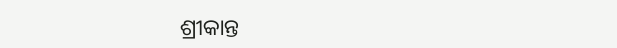ଶ୍ରୀକାନ୍ତ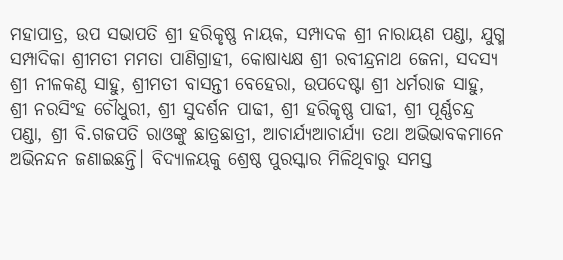ମହାପାତ୍ର, ଉପ ସଭାପତି ଶ୍ରୀ ହରିକୃଷ୍ଣ ନାୟକ, ସମ୍ପାଦକ ଶ୍ରୀ ନାରାୟଣ ପଣ୍ଡା, ଯୁଗ୍ମ ସମ୍ପାଦିକା ଶ୍ରୀମତୀ ମମତା ପାଣିଗ୍ରାହୀ, କୋଷାଧ୍ୟକ୍ଷ ଶ୍ରୀ ରବୀନ୍ଦ୍ରନାଥ ଜେନା, ସଦସ୍ୟ ଶ୍ରୀ ନୀଳକଣ୍ଠ ସାହୁ, ଶ୍ରୀମତୀ ବାସନ୍ତୀ ବେହେରା, ଉପଦେଷ୍ଟା ଶ୍ରୀ ଧର୍ମରାଜ ସାହୁ, ଶ୍ରୀ ନରସିଂହ ଚୌଧୁରୀ, ଶ୍ରୀ ସୁଦର୍ଶନ ପାଢୀ, ଶ୍ରୀ ହରିକୃଷ୍ଣ ପାଢୀ, ଶ୍ରୀ ପୂର୍ଣ୍ଣଚନ୍ଦ୍ର ପଣ୍ଡା, ଶ୍ରୀ ବି.ଗଜପତି ରାଓଙ୍କୁ ଛାତ୍ରଛାତ୍ରୀ, ଆଚାର୍ଯ୍ୟଆଚାର୍ଯ୍ୟା ତଥା ଅଭିଭାବକମାନେ ଅଭିନନ୍ଦନ ଜଣାଇଛନ୍ତି। ବିଦ୍ୟାଳୟକୁ ଶ୍ରେଷ୍ଠ ପୁରସ୍କାର ମିଳିଥିବାରୁ ସମସ୍ତ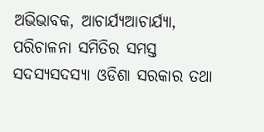ଅଭିଭାବକ, ଆଚାର୍ଯ୍ୟଆଚାର୍ଯ୍ୟା, ପରିଚାଳନା ସମିତିର ସମସ୍ତ ସଦସ୍ୟସଦସ୍ୟା ଓଡିଶା ସରକାର ତଥା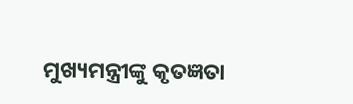ମୁଖ୍ୟମନ୍ତ୍ରୀଙ୍କୁ କୃତଜ୍ଞତା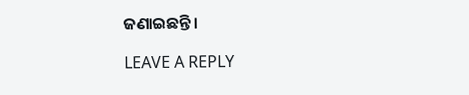ଜଣାଇଛନ୍ତି।

LEAVE A REPLY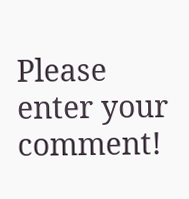Please enter your comment!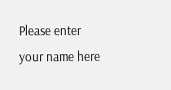Please enter your name here